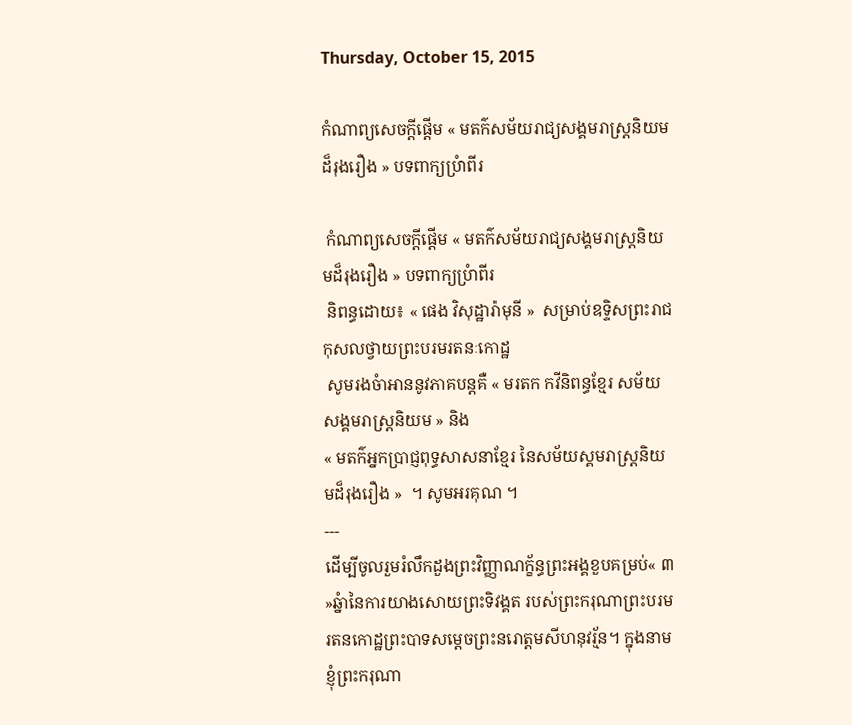Thursday, October 15, 2015

កំណាព្យសេចក្តីផ្តើម « មតក៌សម័យរាជ្យសង្គមរាស្រ្តនិយមដ៏រុងរឿង » បទពាក្យប្រំាពីរ

 កំណាព្យសេចក្តីផ្តើម « មតក៌សម័យរាជ្យសង្គមរាស្រ្តនិយមដ៏រុងរឿង » បទពាក្យប្រំាពីរ
 និពន្ធដោយ៖ « ផេង វិសុដ្ឋារ៉ាមុនី »  សម្រាប់ឧទ្ទិសព្រះរាជកុសលថ្វាយព្រះបរមរតនៈកោដ្ឋ
 សូមរងចំាអាននូវភាគបន្តគឺ « មរតក កវីនិពន្ធខ្មែរ សម័យសង្គមរាស្រ្តនិយម » និង
« មតក៌អ្នកប្រាជ្ញពុទ្ធសាសនាខ្មែរ នៃសម័យស្គមរាស្រ្តនិយមដ៏រុងរឿង »  ។ សូមអរគុណ ។
---
ដើម្បីចូលរួមរំលឹកដួងព្រះវិញ្ញាណក្ខ័ន្ធព្រះអង្គខួបគម្រប់« ៣ »ឆ្នំានៃការយាងសោយព្រះទិវង្គត របស់ព្រះករុណាព្រះបរមរតនកោដ្ឋព្រះបាទសម្តេចព្រះនរោត្តមសីហនុវរ្ម័ន។ ក្នុងនាមខ្ញុំព្រះករុណា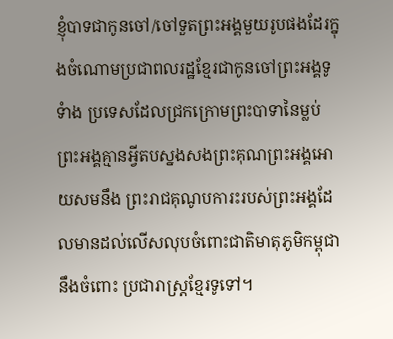ខ្ញុំបាទជាកូនចៅ/ចៅទួតព្រះអង្គមួយរូបផងដែរក្នុងចំណោមប្រជាពលរដ្ឋខ្មែរជាកូនចៅព្រះអង្គទូទំាង ប្រទេសដែលជ្រកក្រោមព្រះបាទានៃម្លប់ព្រះអង្គគ្មានអ្វីតបស្នងសងព្រះគុណព្រះអង្គអោយសមនឹង ព្រះរាជគុណូបការះរបស់ព្រះអង្គដែលមានដល់លើសលុបចំពោះជាតិមាតុភូមិកម្ពុជានឹងចំពោះ ប្រជារាស្រ្តខ្មែរទូទៅ។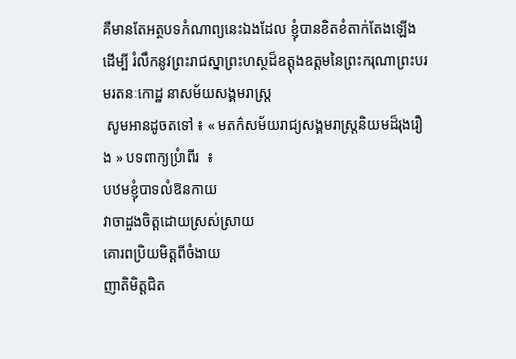គឺមានតែអត្ថបទកំណាព្យនេះឯងដែល ខ្ញុំបានខិតខំតាក់តែងឡើង ដើម្បី រំលឹកនូវព្រះរាជស្នាព្រះហស្ថដ៏ឧត្តុងឧត្តមនៃព្រះករុណាព្រះបរមរតនៈកោដ្ឋ នាសម័យសង្គមរាស្រ្ត
 សូមអានដូចតទៅ ៖ « មតក៌សម័យរាជ្យសង្គមរាស្រ្តនិយមដ៏រុងរឿង » បទពាក្យប្រំាពីរ  ៖
បឋមខ្ញុំបាទលំឱនកាយ
វាចាដួងចិត្តដោយស្រស់ស្រាយ
គោរពប្រិយមិត្តពីចំងាយ
ញាតិមិត្តជិត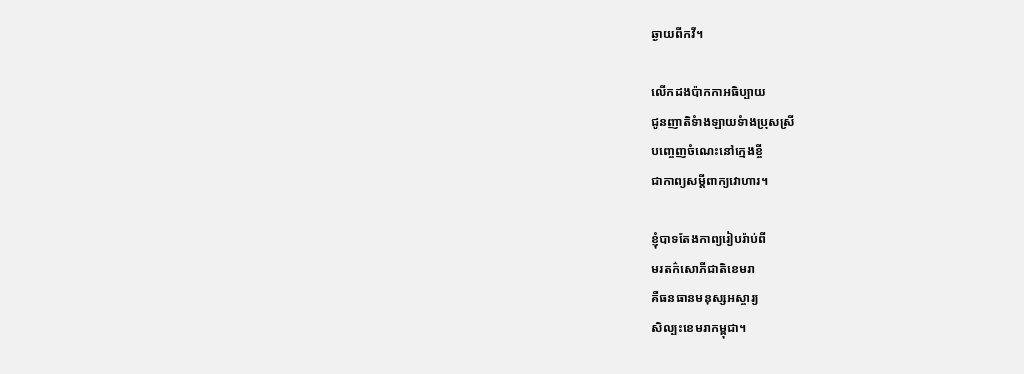ឆ្ងាយពីកវី។

លើកដងប៉ាកកាអធិប្បាយ
ជូនញាតិទំាងឡាយទំាងប្រុសស្រី
បញ្ចេញចំណេះនៅក្មេងខ្ចី
ជាកាព្យសម្តីពាក្យវោហារ។

ខ្ញុំបាទតែងកាព្យរៀបរ៉ាប់ពី
មរតក៌សោភីជាតិខេមរា
គឺធនធានមនុស្សអស្ចារ្យ
សិល្បះខេមរាកម្ពុជា។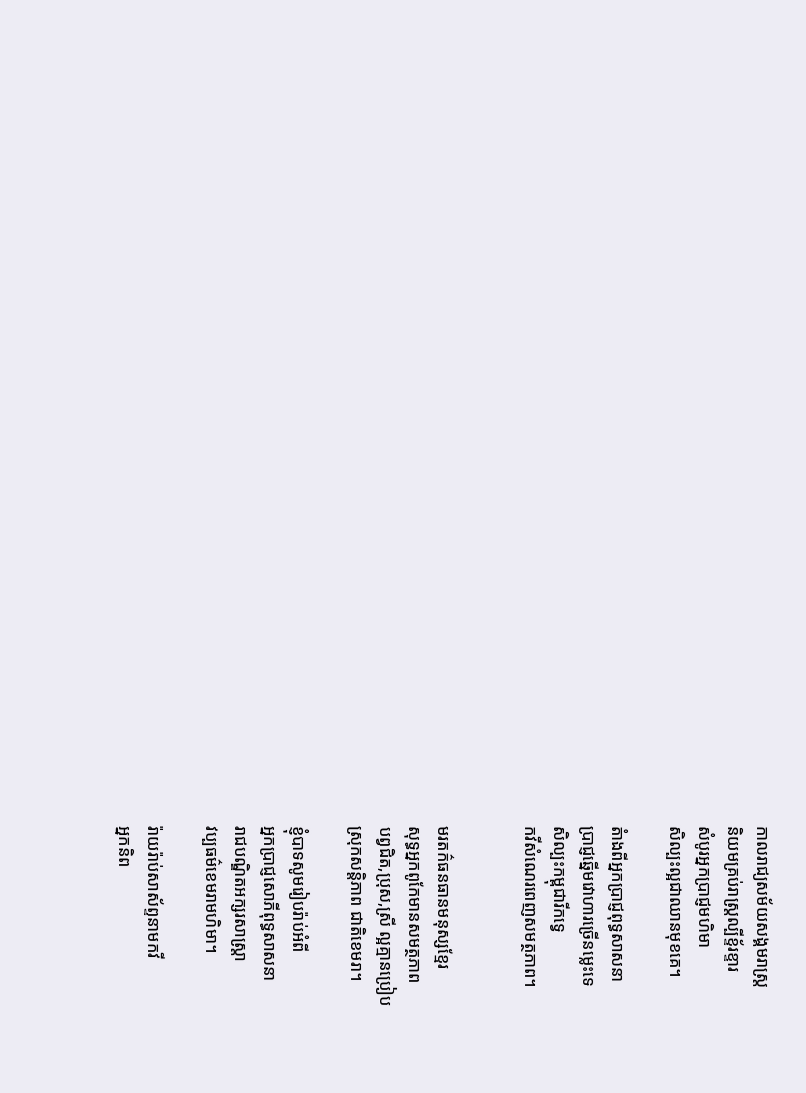កាលរាជ្យសម័យសង្គមរាស្រ្ត
និយមគ្រប់រាស្រ្តល្បីខ្ទ័រខ្ទារ
សំបូរអ្នកប្រាជ្ញមហិមា
សិល្បះល្អជាឈានមុខគេ។

តំាងពីអ្នកប្រាជ្ញពុទ្ធសាសនា
ប្រាជ្ញឆ្នើមវោហារច្រើនម្លេះទេ
សិល្បះកម្ពុជារីកទ្វេ
កវីសំណេរពេញសមត្ថភាព។


មរតក៌ធនធានមនុស្សខ្មែរ
សុទ្ធអ្នកពូកែមានសមត្ថភាព
បព្វជិត,ប្រុស,ស្រី ល្អគ្មានប្រៀប
ស្រុកសន្តិភាព ជាតិខេមរា។

ខ្ញុំបាទសូមរៀបរ៉ាប់អំពី
អ្នកប្រាជ្ញសោភីពុទ្ធសាសនា
រាជបណ្ឌិតអក្សរសាស្រ្តា
វប្បធម៌ខេមរាមហិមា។

រ៉ាយរ៉ាប់សាស័ព្ទនាមកវី
អ្នកនិព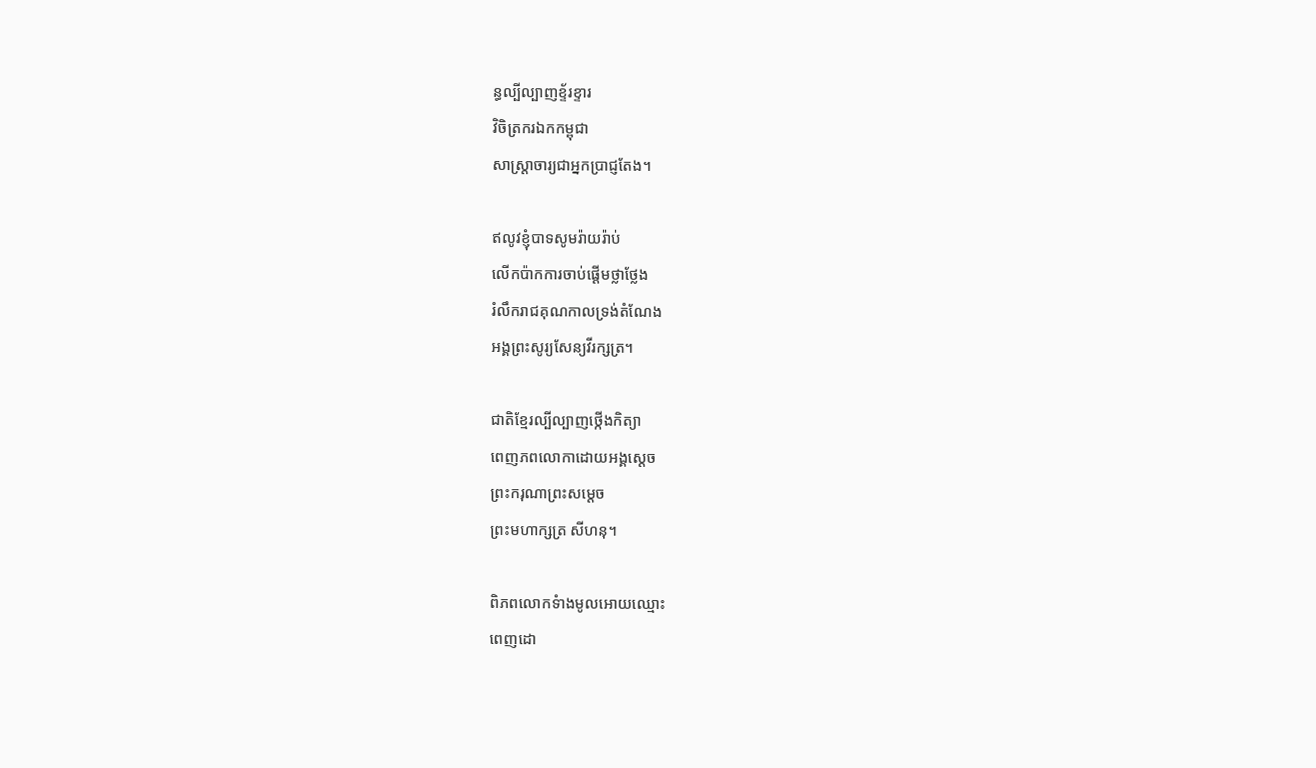ន្ធល្បីល្បាញខ្ទ័រខ្ទារ
វិចិត្រករឯកកម្ពុជា
សាស្រ្តាចារ្យជាអ្នកប្រាជ្ញតែង។

ឥលូវខ្ញុំបាទសូមរ៉ាយរ៉ាប់
លើកប៉ាកការចាប់ផ្តើមថ្លាថ្លែង
រំលឹករាជគុណកាលទ្រង់តំណែង
អង្គព្រះសូរ្យសែន្យវីរក្សត្រ។

ជាតិខ្មែរល្បីល្បាញថ្កើងកិត្យា
ពេញភពលោកាដោយអង្គស្តេច
ព្រះករុណាព្រះសម្តេច
ព្រះមហាក្សត្រ សីហនុ។

ពិភពលោកទំាងមូលអោយឈ្មោះ
ពេញដោ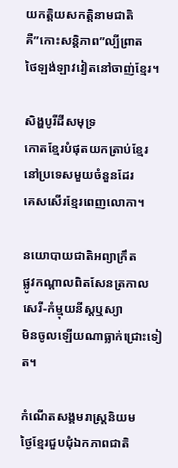យកត្តិយសកត្តិនាមជាតិ
គឺ”កោះសន្តិភាព”ល្បីព្រាត
ថៃឡង់ឡាវវៀតនៅចាញ់ខ្មែរ។

សិង្ហបូរីដីសមុទ្រ
កោតខ្មែរបំផុតយកត្រាប់ខ្មែរ
នៅប្រទេសមួយចំនួនដែរ
គេសសើរខ្មែរពេញលោកា។

នយោបាយជាតិអព្យាក្រឹត
ផ្លូវកណ្តាលពិតសែនត្រកាល
សេរី-កំម្មុយនីស្តឬស្យា
មិនចូលឡើយណាធ្លាក់ជ្រោះទៀត។

កំណើតសង្គមរាស្រ្តនិយម
ថ្ងៃខ្មែរជួបជុំឯកភាពជាតិ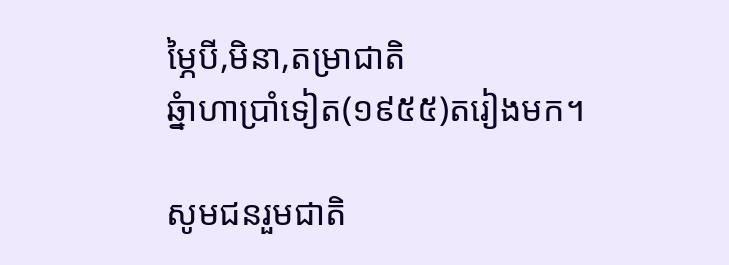ម្ភៃបី,មិនា,តម្រាជាតិ
ឆ្នំាហាប្រាំទៀត(១៩៥៥)តរៀងមក។

សូមជនរួមជាតិ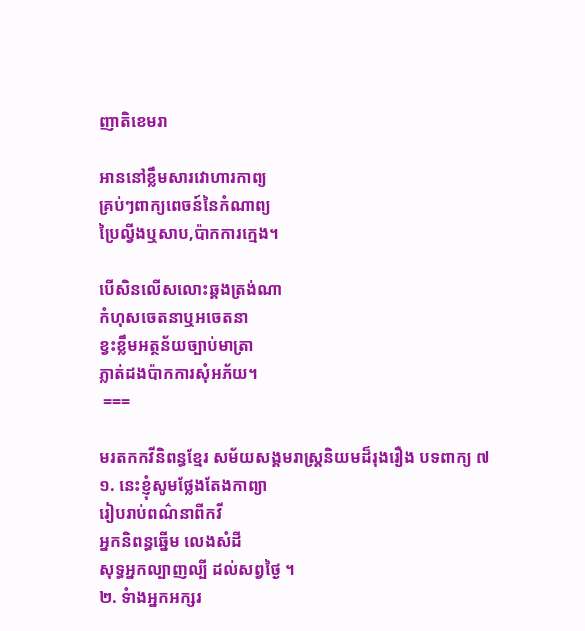ញាតិខេមរា

អាននៅខ្លឹមសារវោហារកាព្យ
គ្រប់ៗពាក្យពេចន៍នៃកំណាព្យ
ប្រៃល្វីងឬសាប,ប៉ាកការក្មេង។

បើសិនលើសលោះឆ្គងត្រង់ណា
កំហុសចេតនាឬអចេតនា
ខ្វះខ្លឹមអត្ថន័យច្បាប់មាត្រា
ភ្លាត់ដងប៉ាកការសុំអភ័យ។
 ===

មរតកកវីនិពន្ធខ្មែរ សម័យសង្គមរាស្រ្តនិយមដ៏រុងរឿង បទពាក្យ ៧
១. នេះខ្ញុំសូមថ្លែងតែងកាព្យា
រៀបរាប់ពណ៌នាពីកវី
អ្នកនិពន្ធឆ្នើម លេងសំដី
សុទ្ធអ្នកល្បាញល្បី ដល់សព្វថ្ងៃ ។
២. ទំាងអ្នកអក្សរ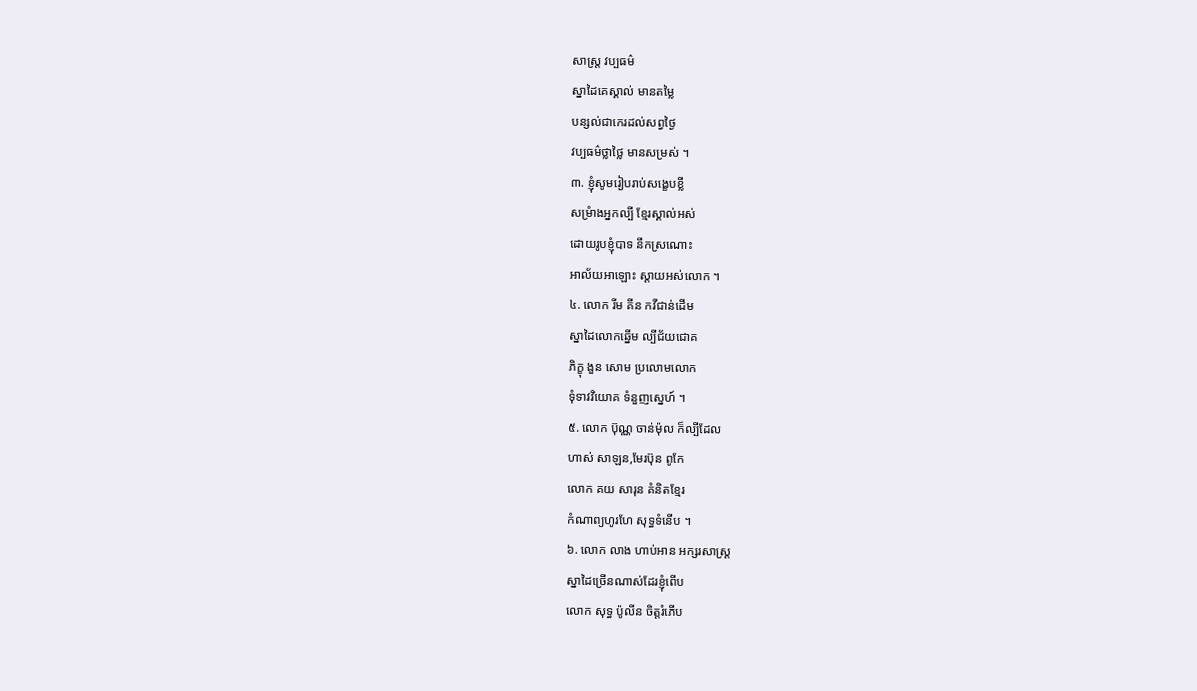សាស្រ្ត វប្បធម៌
ស្នាដៃគេស្គាល់ មានតម្លៃ
បន្សល់ជាកេរដល់សព្វថ្ងៃ
វប្បធម៌ថ្លាថ្លៃ មានសម្រស់ ។
៣. ខ្ញុំសូមរៀបរាប់សង្ខេបខ្លី
សម្រំាងអ្នកល្បី ខ្មែរស្គាល់អស់
ដោយរូបខ្ញុំបាទ នឹកស្រណោះ
អាល័យអាឡោះ ស្តាយអស់លោក ។
៤. លោក រីម គីន កវីជាន់ដើម
ស្នាដៃលោកឆ្នើម ល្បីជ័យជោគ
ភិក្ខុ ងួន សោម ប្រលោមលោក
ទុំទាវវិយោគ ទំនួញស្នេហ៍ ។
៥. លោក ប៊ុណ្ណ ចាន់ម៉ុល ក៏ល្បីដែល
ហាស់ សាឡន,មែរប៊ុន ពូកែ
លោក គយ សារុន គំនិតខ្មែរ
កំណាព្យហូរហែ សុទ្ធទំនើប ។
៦. លោក លាង ហាប់អាន អក្សរសាស្រ្ត
ស្នាដៃច្រើនណាស់ដែរខ្ញុំពើប
លោក សុទ្ធ ប៉ូលីន ចិត្តរំភើប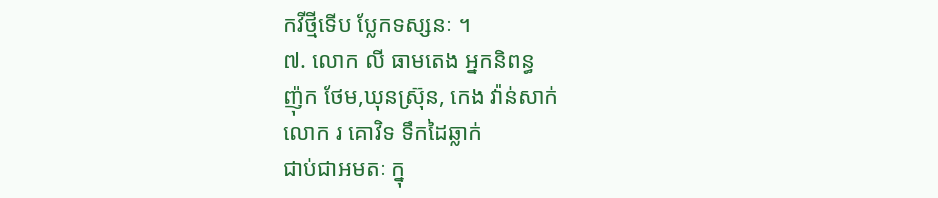កវីថ្មីទើប ប្លែកទស្សនៈ ។
៧. លោក លី ធាមតេង អ្នកនិពន្ធ
ញ៉ុក ថែម,ឃុនស្រ៊ុន, កេង វ៉ាន់សាក់
លោក រ គោវិទ ទឹកដៃឆ្លាក់
ជាប់ជាអមតៈ ក្នុ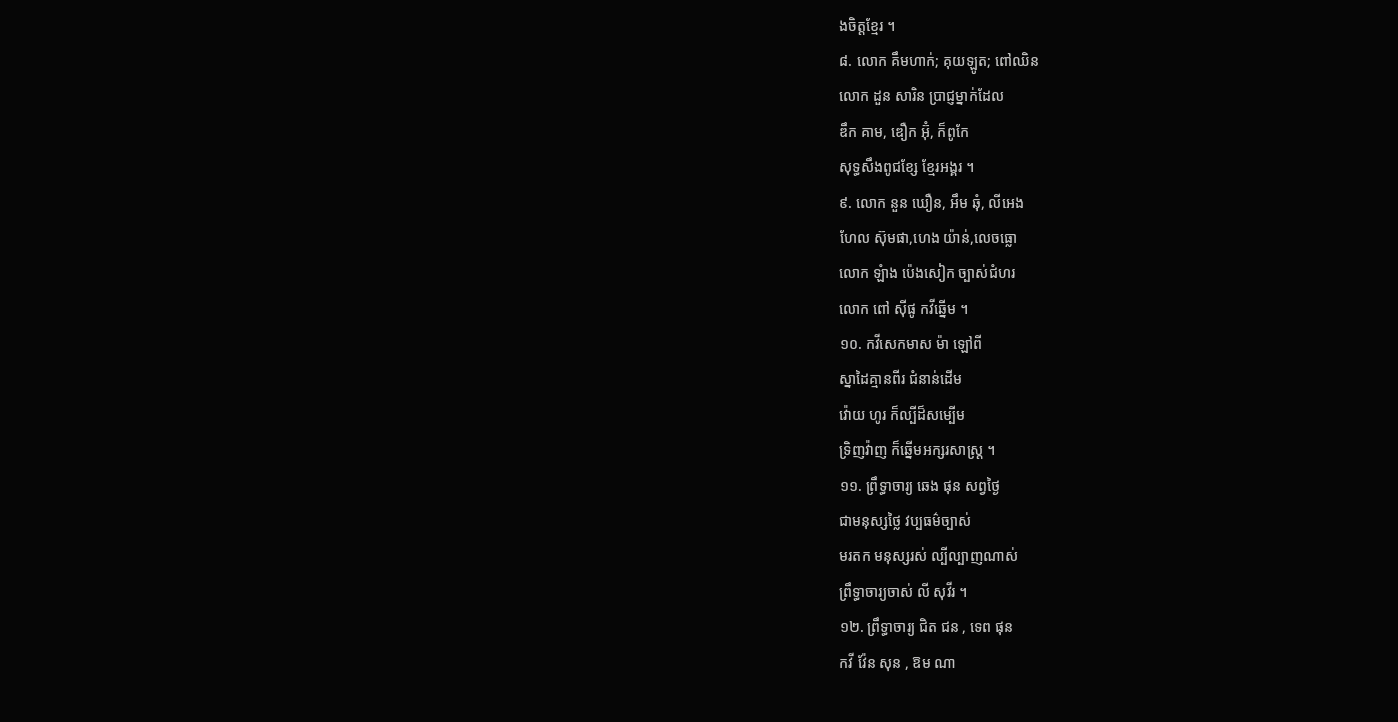ងចិត្តខ្មែរ ។
៨. លោក គឹមហាក់; គុយឡូត; ពៅឈិន
លោក ដួន សារិន ប្រាជ្ញម្នាក់ដែល
ឌឹក គាម, ឌឿក អ៊ុំ, ក៏ពូកែ
សុទ្ធសឹងពូជខ្សែ ខ្មែរអង្គរ ។
៩. លោក នួន ឃឿន, អឹម ឆុំ, លីអេង
ហែល ស៊ុមផា,ហេង យ៉ាន់,លេចធ្លោ
លោក ឡំាង ប៉េងសៀក ច្បាស់ជំហរ
លោក ពៅ ស៊ីផូ កវីឆ្នើម ។
១០. កវីសេកមាស ម៉ា ឡៅពី
ស្នាដៃគ្មានពីរ ជំនាន់ដើម
វ៉ោយ ហូរ ក៏ល្បីដ៏សម្បើម
ទ្រិញវ៉ាញ ក៏ឆ្នើមអក្សរសាស្រ្ត ។
១១. ព្រឹទ្ធាចារ្យ ឆេង ផុន សព្វថ្ងៃ
ជាមនុស្សថ្លៃ វប្បធម៌ច្បាស់
មរតក មនុស្សរស់ ល្បីល្បាញណាស់
ព្រឹទ្ធាចារ្យចាស់ លី សុវីរ ។
១២. ព្រឹទ្ធាចារ្យ ជិត ជន , ទេព ផុន
កវី វ៉ែន សុន , ឱម ណា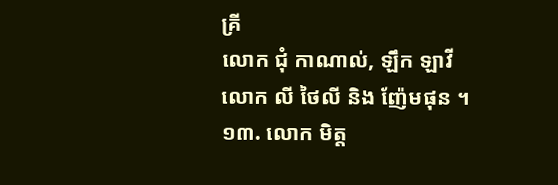គ្រី
លោក ជុំ កាណាល់, ឡឹក ឡាវី
លោក លី ថៃលី និង ញ៉ែមផុន ។
១៣. លោក មិត្ត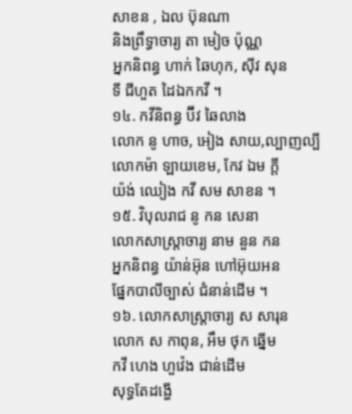សាខន , ឯល ប៊ុនណា
និងព្រឹទ្ធាចារ្យ តា មៀច ប៉ុណ្ណ
អ្នកនិពន្ធ ហាក់ ឆៃហុក, ស៊ីវ សុន
ទី ជីហួត ដៃឯកកវី ។
១៤. កវីនិពន្ធ ប៊ីវ ឆៃលាង
លោក នូ ហាច, អៀង សាយ,ល្បាញល្បី
លោកម៉ា ឡាយខេម, កែវ ឯម ក្តី
យ៉ង់ ឈៀង កវី សម សាខន ។
១៥. វិបុលរាជ នូ កន សេនា
លោកសាស្រ្តាចារ្យ នាម នួន កន
អ្នកនិពន្ធ យ៉ាន់អ៊ុន ហៅអ៊ុយអន
ផ្នែកបាលីច្បាស់ ជំនាន់ដើម ។
១៦. លោកសាស្រ្តាចារ្យ ស សារុន
លោក ស កាពុន, អឹម ថុក ឆ្នើម
កវី ហេង ហួវ៉េង ជាន់ដើម
សុទ្ធតែដង្ហើ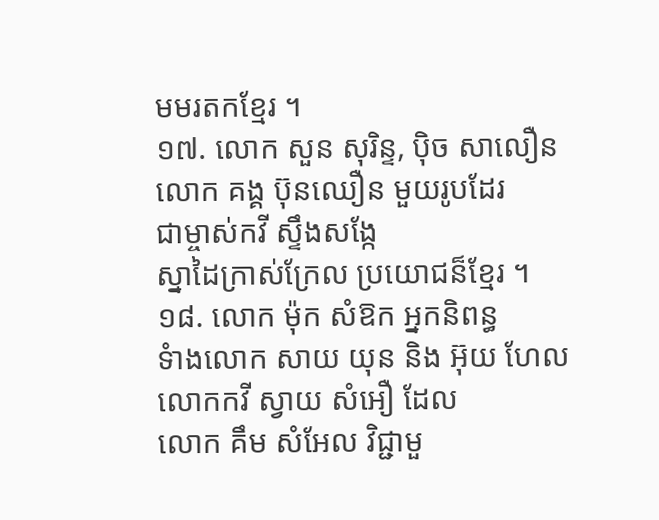មមរតកខ្មែរ ។
១៧. លោក សួន សុរិន្ទ, ប៉ិច សាលឿន
លោក គង្គ ប៊ុនឈឿន មួយរូបដែរ
ជាម្ចាស់កវី ស្ទឹងសង្កែ
ស្នាដៃក្រាស់ក្រែល ប្រយោជន៏ខ្មែរ ។
១៨. លោក ម៉ុក សំឱក អ្នកនិពន្ធ
ទំាងលោក សាយ យុន និង អ៊ុយ ហែល
លោកកវី ស្វាយ សំអឿ ដែល
លោក គឹម សំអែល វិជ្ជាមួ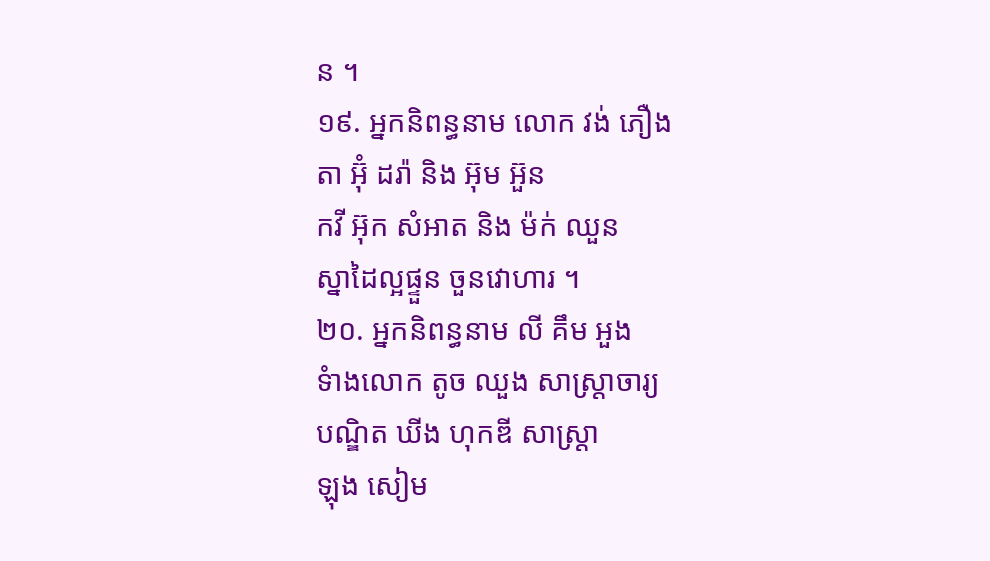ន ។
១៩. អ្នកនិពន្ធនាម លោក វង់ ភឿង
តា អ៊ុំ ដរ៉ា និង អ៊ុម អ៊ួន
កវី អ៊ុក សំអាត និង ម៉ក់ ឈួន
ស្នាដៃល្អផ្ទួន ចួនវោហារ ។
២០. អ្នកនិពន្ធនាម លី គឹម អួង
ទំាងលោក តូច ឈួង សាស្រ្តាចារ្យ
បណ្ឌិត ឃីង ហុកឌី សាស្រ្តា
ឡុង សៀម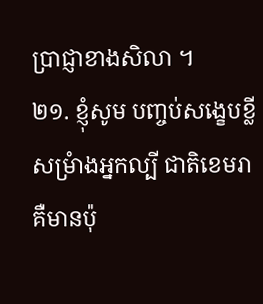ប្រាជ្ញាខាងសិលា ។
២១. ខ្ញុំសូម បញ្ចប់សង្ខេបខ្លី
សម្រំាងអ្នកល្បី ជាតិខេមរា
គឺមានប៉ុ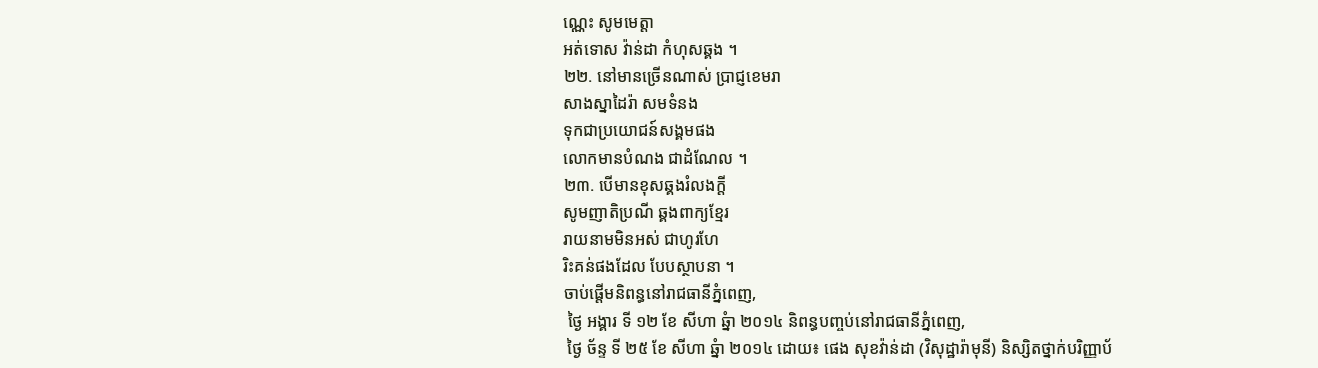ណ្ណេះ សូមមេត្តា
អត់ទោស វ៉ាន់ដា កំហុសឆ្គង ។
២២. នៅមានច្រើនណាស់ ប្រាជ្ញខេមរា
សាងស្នាដៃរ៉ា សមទំនង
ទុកជាប្រយោជន៍សង្គមផង
លោកមានបំណង ជាដំណែល ។
២៣. បើមានខុសឆ្គងរំលងក្តី
សូមញាតិប្រណី ឆ្គងពាក្យខ្មែរ
រាយនាមមិនអស់ ជាហូរហែ
រិះគន់ផងដែល បែបស្ថាបនា ។
ចាប់ផ្តើមនិពន្ធនៅរាជធានីភ្នំពេញ,
 ថ្ងៃ អង្គារ ទី ១២ ខែ សីហា ឆ្នំា ២០១៤ និពន្ធបញ្ចប់នៅរាជធានីភ្នំពេញ,
 ថ្ងៃ ច័ន្ទ ទី ២៥ ខែ សីហា ឆ្នំា ២០១៤ ដោយ៖ ផេង សុខវ៉ាន់ដា (វិសុដ្ឋារ៉ាមុនី) និស្សិតថ្នាក់បរិញ្ញាប័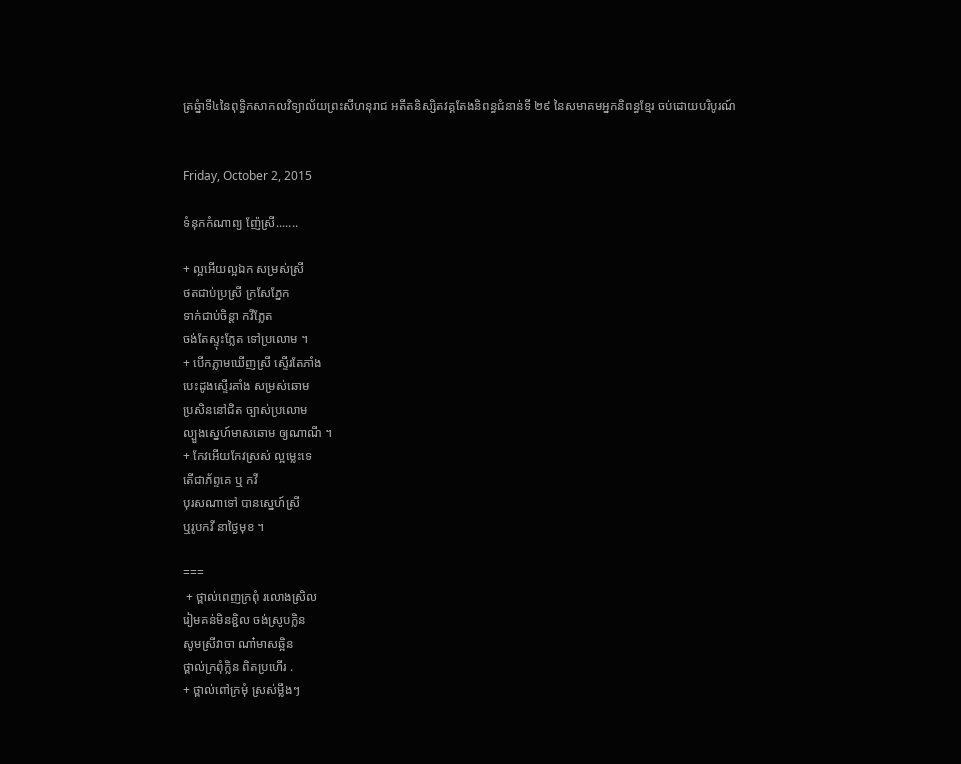ត្រឆ្នំាទី៤នៃពុទ្ធិកសាកលវិទ្យាល័យព្រះសីហនុរាជ អតីតនិស្សិតវគ្គតែងនិពន្ធជំនាន់ទី ២៩ នៃសមាគមអ្នកនិពន្ធខ្មែរ ចប់ដោយបរិបូរណ៍


Friday, October 2, 2015

ទំនុកកំណាព្យ ញ៉ែស្រី.......

+ ល្អអើយល្អឯក សម្រស់ស្រី
ថតជាប់ប្រស្រី ក្រសែភ្នែក
ទាក់ជាប់ចិន្តា កវីភ្លែត
ចង់តែស្ទុះភ្លែត ទៅប្រលោម ។
+ បើកភ្លាមឃើញស្រី ស្ទើរតែភាំង
បេះដូងស្ទើរគាំង សម្រស់ឆោម
ប្រសិននៅជិត ច្បាស់ប្រលោម
ល្បួងស្នេហ៍មាសឆោម ឲ្យណាណី ។
+ កែវអើយកែវស្រស់ ល្អម្លេះទេ
តើជាភ័ព្ទគេ ឬ កវី
បុរសណាទៅ បានស្នេហ៍ស្រី
ឬរូបកវី នាថ្ងៃមុខ ។

===
 + ថ្ពាល់ពេញក្រពុំ រលោងស្រិល
រៀមគន់មិនខ្ជិល ចង់ស្រូបក្លិន
សូមស្រីវាចា ណា៎មាសឆ្អិន
ថ្ពាល់ក្រពុំក្លិន ពិតប្រហើរ .
+ ថ្ពាល់ពៅក្រមុំ ស្រស់ម្លឹងៗ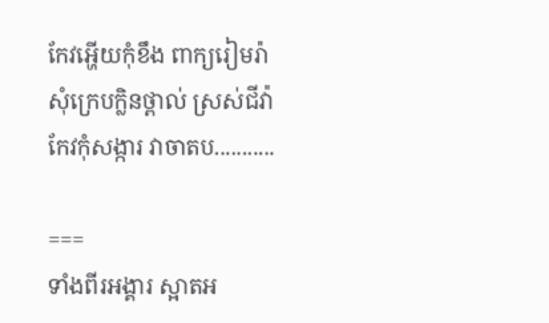កែវអ្ហើយកុំខឹង ពាក្យរៀមរ៉ា
សុំក្រេបក្លិនថ្ពាល់ ស្រស់ជីវ៉ា
កែវកុំសង្ការ វាចាតប...........

===
ទាំងពីរអង្គារ ស្អាតអ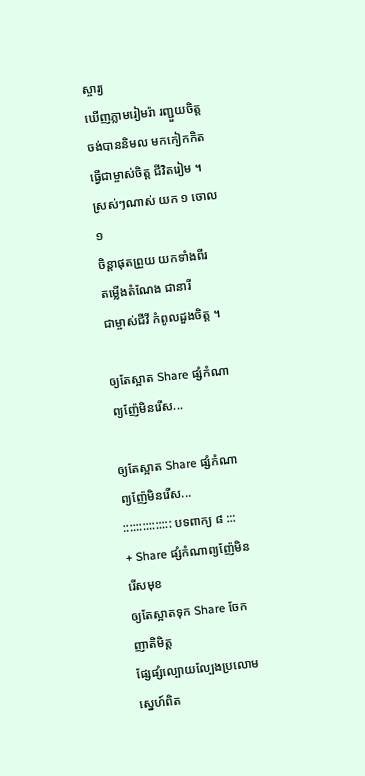ស្ចារ្យ
ឃើញភ្លាមរៀមរ៉ា រញ្ជួយចិត្ត
ចង់បាននិមល មកកៀកកិត
ធ្វើជាម្ចាស់ចិត្ត ជីវិតរៀម ។
ស្រស់ៗណាស់ យក ១ ចោល ១
ចិន្តាផុតព្រួយ យកទាំងពីរ
តម្លើងតំណែង ជានារី
ជាម្ចាស់ជីវី កំពូលដួងចិត្ត ។

ឲ្យតែស្អាត Share ផ្សំកំណាព្យញ៉ែមិនរើស...

ឲ្យតែស្អាត Share ផ្សំកំណាព្យញ៉ែមិនរើស...
::::::::::::::: បទពាក្យ ៨ :::
+ Share ផ្សំកំណាព្យញ៉ែមិនរើសមុខ
ឲ្យតែស្អាតទុក Share ចែកញាតិមិត្ត
ផ្សែផ្សំល្បោយល្បែងប្រលោមស្នេហ៍ពិត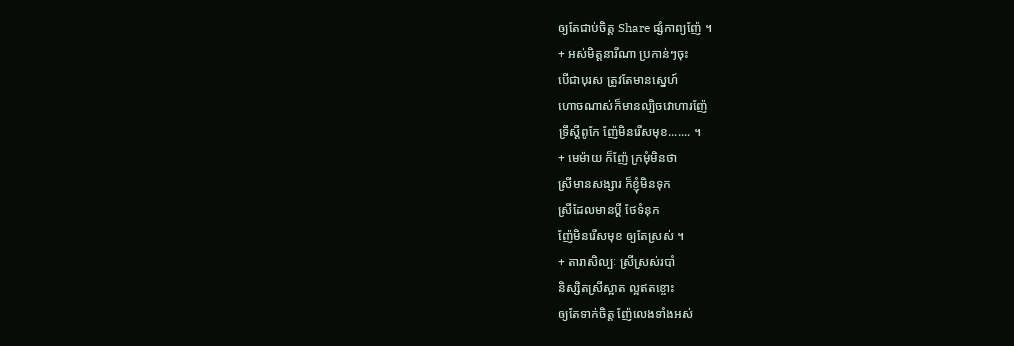ឲ្យតែជាប់ចិត្ត Share ផ្សំកាព្យញ៉ែ ។
+ អស់មិត្តនារីណា ប្រកាន់ៗចុះ
បើជាបុរស ត្រូវតែមានស្នេហ៍
ហោចណាស់ក៏មានល្បិចវោហារញ៉ែ
ទ្រឹស្តីពូកែ ញ៉ែមិនរើសមុខ....... ។
+ មេម៉ាយ ក៏ញ៉ែ ក្រមុំមិនថា
ស្រីមានសង្សារ ក៏ខ្ញុំមិនទុក
ស្រីដែលមានប្តី ថែទំនុក
ញ៉ែមិនរើសមុខ ឲ្យតែស្រស់ ។
+ តារាសិល្បៈ ស្រីស្រស់របាំ
និស្សិតស្រីស្អាត ល្អឥតខ្ចោះ
ឲ្យតែទាក់ចិត្ត ញ៉ែលេងទាំងអស់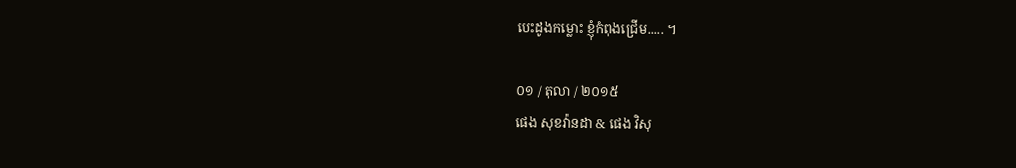បេះដូងកម្លោះ ខ្ញុំកំពុងជ្រើម..... ។

០១ / តុលា / ២០១៥
ផេង សុខវ៉ានដា & ផេង វិសុ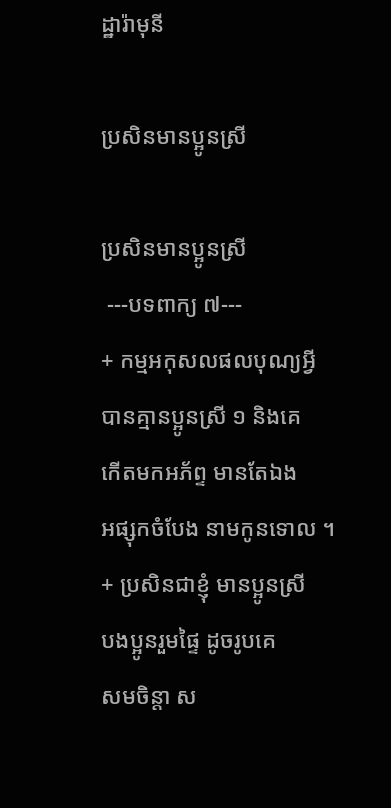ដ្ឋារ៉ាមុនី

ប្រសិនមានប្អូនស្រី

ប្រសិនមានប្អូនស្រី
 ---បទពាក្យ ៧---
+ កម្មអកុសលផលបុណ្យអ្វី
បានគ្មានប្អូនស្រី ១ និងគេ
កើតមកអភ័ព្ទ មានតែឯង
អផ្សុកចំបែង នាមកូនទោល ។
+ ប្រសិនជាខ្ញុំ មានប្អូនស្រី
បងប្អូនរួមផ្ទៃ ដូចរូបគេ
សមចិន្តា ស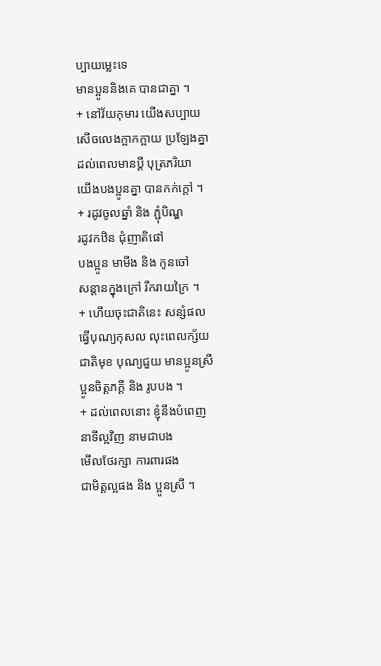ប្បាយម្លេះទេ
មានប្អូននិងគេ បានជាគ្នា ។
+ នៅវ័យកុមារ យើងសប្បាយ
សើចលេងក្អាកក្អាយ ប្រឡែងគ្នា
ដល់ពេលមានប្តី បុត្រភរិយា
យើងបងប្អូនគ្នា បានកក់ក្តៅ ។
+ រដូវចូលឆ្នាំ និង ភ្ជុំបិណ្ឌ
រដូវកឋិន ជុំញាតិផៅ
បងប្អូន មាមីង និង កូនចៅ
សន្តានក្នុងក្រៅ រីករាយក្រៃ ។
+ ហើយចុះជាតិនេះ សន្សំផល
ធ្វើបុណ្យកុសល លុះពេលក្ស័យ
ជាតិមុខ បុណ្យជួយ មានប្អូនស្រី
ប្អូនចិត្តភក្តី និង រូបបង ។
+ ដល់ពេលនោះ ខ្ញុំនឹងបំពេញ
នាទីល្អវិញ នាមជាបង
មើលថែរក្សា ការពារផង
ជាមិត្តល្អផង និង ប្អូនស្រី ។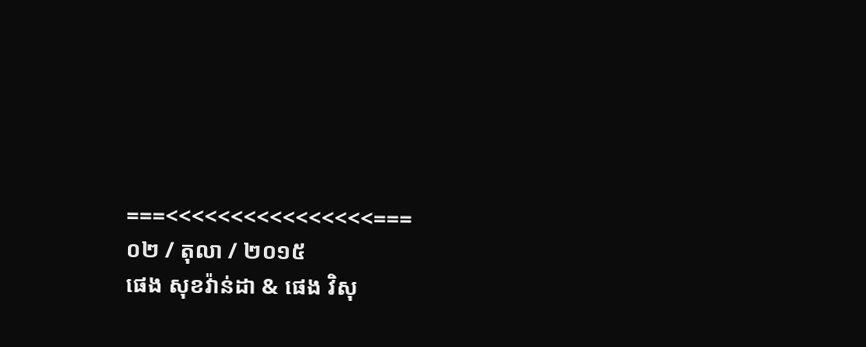===<<<<<<<<<<<<<<<<===
០២ / តុលា / ២០១៥
ផេង សុខវ៉ាន់ដា & ផេង វិសុ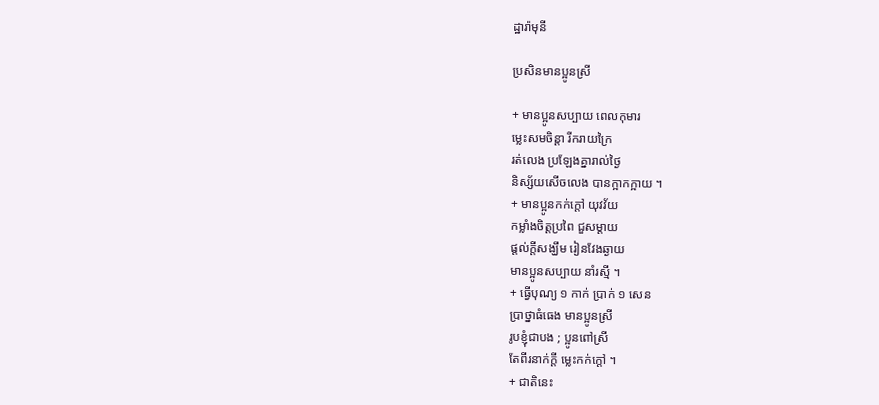ដ្ឋារ៉ាមុនី

ប្រសិនមានប្អូនស្រី

+ មានប្អូនសប្បាយ ពេលកុមារ
ម្លេះសមចិន្តា រីករាយក្រៃ
រត់លេង ប្រឡែងគ្នារាល់ថ្ងៃ
និស្ស័យសើចលេង បានក្អាកក្អាយ ។
+ មានប្អូនកក់ក្តៅ យុវវ័យ
កម្លាំងចិត្តប្រពៃ ជួសម្តាយ
ផ្តល់ក្តីសង្ឃឹម រៀនវែងឆ្ងាយ
មានប្អូនសប្បាយ នាំរស្មី ។
+ ធ្វើបុណ្យ ១ កាក់ ប្រាក់ ១ សេន
ប្រាថ្នាធំធេង មានប្អូនស្រី
រូបខ្ញុំជាបង ; ប្អូនពៅស្រី
តែពីរនាក់ក្តី ម្លេះកក់ក្តៅ ។
+ ជាតិនេះ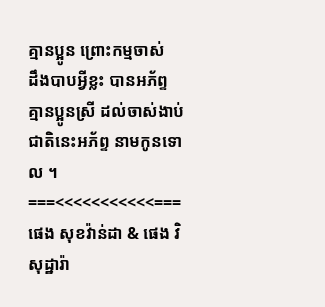គ្មានប្អូន ព្រោះកម្មចាស់
ដឹងបាបអ្វីខ្លះ បានអភ័ព្ទ
គ្មានប្អូនស្រី ដល់ចាស់ងាប់
ជាតិនេះអភ័ព្ទ នាមកូនទោល ។
===<<<<<<<<<<<===
ផេង សុខវ៉ាន់ដា & ផេង វិសុដ្ឋារ៉ា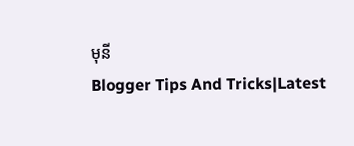មុនី
Blogger Tips And Tricks|Latest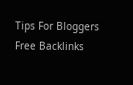Tips For Bloggers Free Backlinks